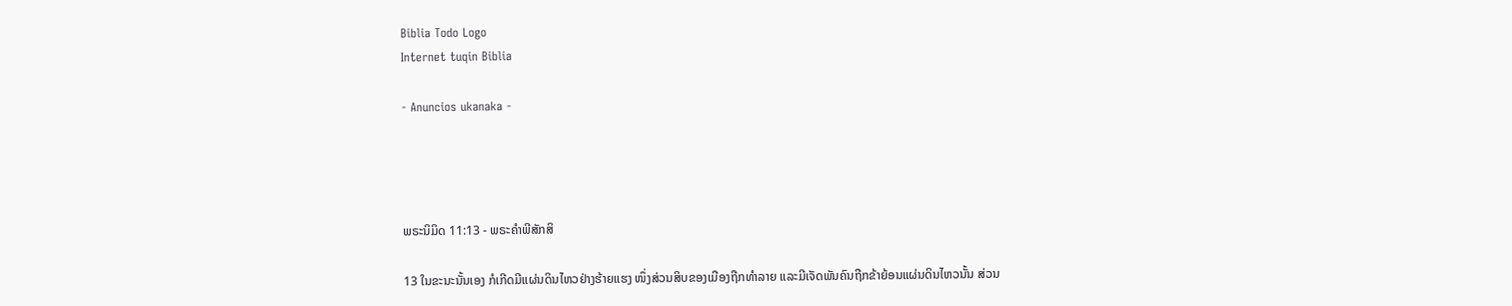Biblia Todo Logo
Internet tuqin Biblia

- Anuncios ukanaka -




ພຣະນິມິດ 11:13 - ພຣະຄຳພີສັກສິ

13 ໃນຂະນະນັ້ນເອງ ກໍເກີດມີແຜ່ນດິນໄຫວຢ່າງຮ້າຍແຮງ ໜຶ່ງສ່ວນສິບຂອງເມືອງຖືກທຳລາຍ ແລະມີເຈັດພັນຄົນຖືກຂ້າຍ້ອນແຜ່ນດິນໄຫວນັ້ນ ສ່ວນ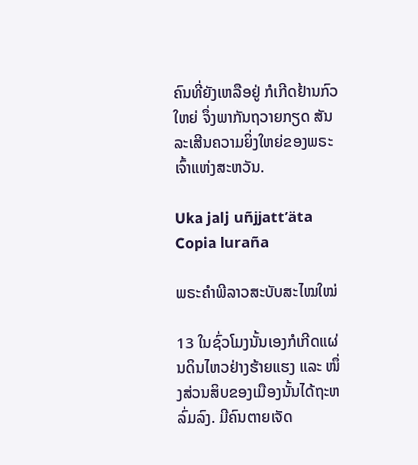ຄົນທີ່ຍັງເຫລືອຢູ່ ກໍເກີດຢ້ານກົວໃຫຍ່ ຈຶ່ງພາກັນຖວາຍກຽດ ສັນລະເສີນຄວາມຍິ່ງໃຫຍ່ຂອງພຣະເຈົ້າແຫ່ງສະຫວັນ.

Uka jalj uñjjattʼäta Copia luraña

ພຣະຄຳພີລາວສະບັບສະໄໝໃໝ່

13 ໃນຊົ່ວໂມງນັ້ນເອງກໍເກີດແຜ່ນດິນໄຫວຢ່າງຮ້າຍແຮງ ແລະ ໜຶ່ງສ່ວນສິບຂອງເມືອງນັ້ນໄດ້ຖະຫລົ່ມລົງ. ມີຄົນຕາຍເຈັດ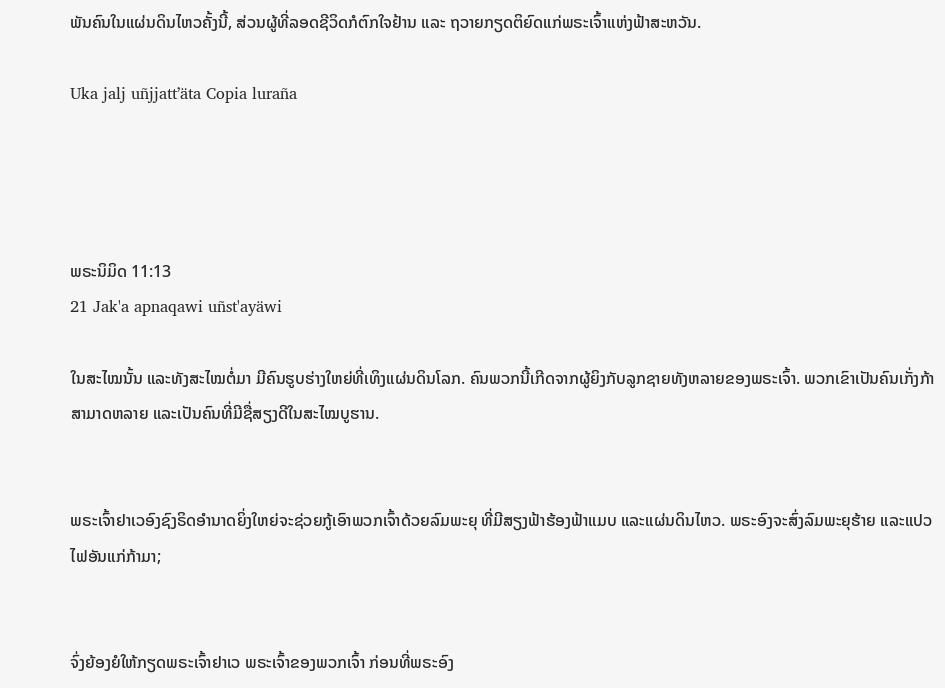ພັນຄົນໃນແຜ່ນດິນໄຫວຄັ້ງນີ້, ສ່ວນຜູ້ທີ່ລອດຊີວິດກໍຕົກໃຈຢ້ານ ແລະ ຖວາຍກຽດຕິຍົດແກ່ພຣະເຈົ້າແຫ່ງຟ້າສະຫວັນ.

Uka jalj uñjjattʼäta Copia luraña




ພຣະນິມິດ 11:13
21 Jak'a apnaqawi uñst'ayäwi

ໃນສະໄໝນັ້ນ ແລະທັງສະໄໝຕໍ່ມາ ມີຄົນຮູບຮ່າງໃຫຍ່ທີ່ເທິງແຜ່ນດິນໂລກ. ຄົນພວກນີ້ເກີດຈາກຜູ້ຍິງກັບລູກຊາຍທັງຫລາຍຂອງພຣະເຈົ້າ. ພວກເຂົາເປັນຄົນເກັ່ງກ້າສາມາດຫລາຍ ແລະເປັນຄົນທີ່ມີຊື່ສຽງດີໃນສະໄໝບູຮານ.


ພຣະເຈົ້າຢາເວອົງຊົງຣິດອຳນາດຍິ່ງໃຫຍ່ຈະຊ່ວຍກູ້ເອົາພວກເຈົ້າດ້ວຍລົມພະຍຸ ທີ່ມີສຽງຟ້າຮ້ອງຟ້າແມບ ແລະແຜ່ນດິນໄຫວ. ພຣະອົງຈະສົ່ງລົມພະຍຸຮ້າຍ ແລະແປວໄຟອັນແກ່ກ້າມາ;


ຈົ່ງຍ້ອງຍໍໃຫ້ກຽດພຣະເຈົ້າຢາເວ ພຣະເຈົ້າຂອງພວກເຈົ້າ ກ່ອນທີ່ພຣະອົງ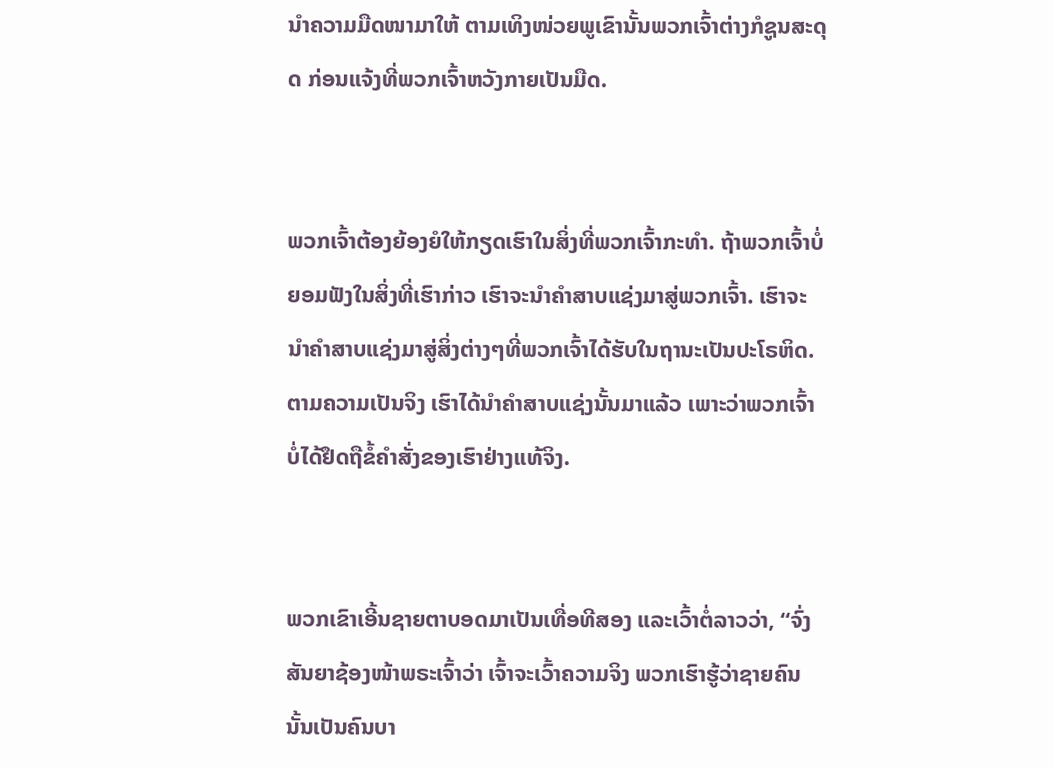ນຳຄວາມມືດໜາມາໃຫ້ ຕາມເທິງໜ່ວຍພູເຂົານັ້ນພວກເຈົ້າຕ່າງກໍຊູນສະດຸດ ກ່ອນແຈ້ງທີ່ພວກເຈົ້າຫວັງກາຍເປັນມືດ.


ພວກເຈົ້າຕ້ອງຍ້ອງຍໍໃຫ້ກຽດເຮົາໃນສິ່ງທີ່ພວກເຈົ້າກະທຳ. ຖ້າພວກເຈົ້າບໍ່ຍອມຟັງໃນສິ່ງທີ່ເຮົາກ່າວ ເຮົາຈະນຳຄຳສາບແຊ່ງມາສູ່ພວກເຈົ້າ. ເຮົາຈະນຳຄຳສາບແຊ່ງມາສູ່ສິ່ງຕ່າງໆທີ່ພວກເຈົ້າໄດ້ຮັບໃນຖານະເປັນປະໂຣຫິດ. ຕາມຄວາມເປັນຈິງ ເຮົາໄດ້ນຳຄຳສາບແຊ່ງນັ້ນມາແລ້ວ ເພາະວ່າພວກເຈົ້າບໍ່ໄດ້ຢຶດຖືຂໍ້ຄຳສັ່ງຂອງເຮົາຢ່າງແທ້ຈິງ.


ພວກເຂົາເອີ້ນຊາຍຕາບອດມາເປັນເທື່ອທີສອງ ແລະເວົ້າຕໍ່ລາວວ່າ, “ຈົ່ງສັນຍາຊ້ອງໜ້າພຣະເຈົ້າວ່າ ເຈົ້າຈະເວົ້າຄວາມຈິງ ພວກເຮົາຮູ້ວ່າຊາຍຄົນນັ້ນເປັນຄົນບາ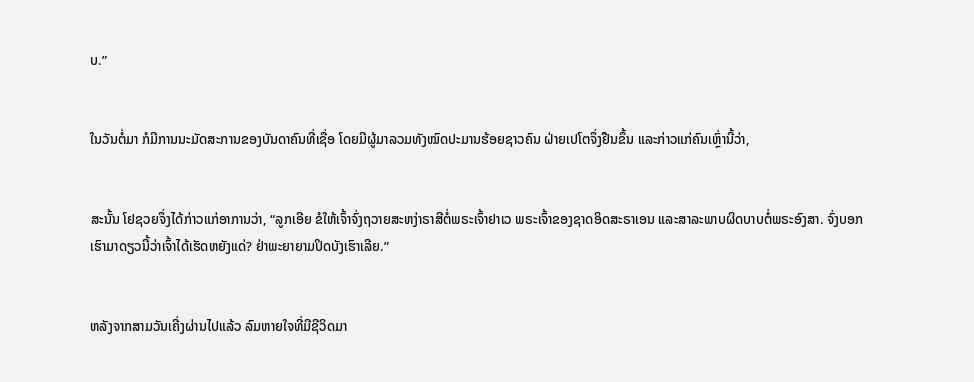ບ.”


ໃນວັນຕໍ່ມາ ກໍມີການນະມັດສະການຂອງບັນດາຄົນທີ່ເຊື່ອ ໂດຍມີຜູ້ມາລວມທັງໝົດປະມານຮ້ອຍຊາວຄົນ ຝ່າຍເປໂຕຈຶ່ງຢືນຂຶ້ນ ແລະກ່າວແກ່ຄົນເຫຼົ່ານີ້ວ່າ,


ສະນັ້ນ ໂຢຊວຍຈຶ່ງໄດ້ກ່າວແກ່ອາການວ່າ, “ລູກເອີຍ ຂໍໃຫ້ເຈົ້າຈົ່ງຖວາຍສະຫງ່າຣາສີຕໍ່ພຣະເຈົ້າຢາເວ ພຣະເຈົ້າຂອງຊາດອິດສະຣາເອນ ແລະສາລະພາບຜິດບາບຕໍ່ພຣະອົງສາ. ຈົ່ງບອກເຮົາມາດຽວນີ້ວ່າເຈົ້າໄດ້ເຮັດຫຍັງແດ່? ຢ່າພະຍາຍາມປິດບັງເຮົາເລີຍ.”


ຫລັງຈາກສາມວັນເຄີ່ງຜ່ານໄປແລ້ວ ລົມຫາຍໃຈທີ່ມີຊີວິດມາ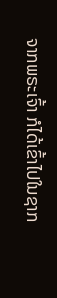ຈາກພຣະເຈົ້າ ກໍໄດ້ເຂົ້າໄປໃນຊາກ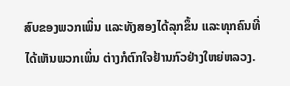ສົບຂອງພວກເພິ່ນ ແລະທັງສອງໄດ້ລຸກຂຶ້ນ ແລະທຸກຄົນທີ່ໄດ້ເຫັນພວກເພິ່ນ ຕ່າງກໍຕົກໃຈຢ້ານກົວຢ່າງໃຫຍ່ຫລວງ.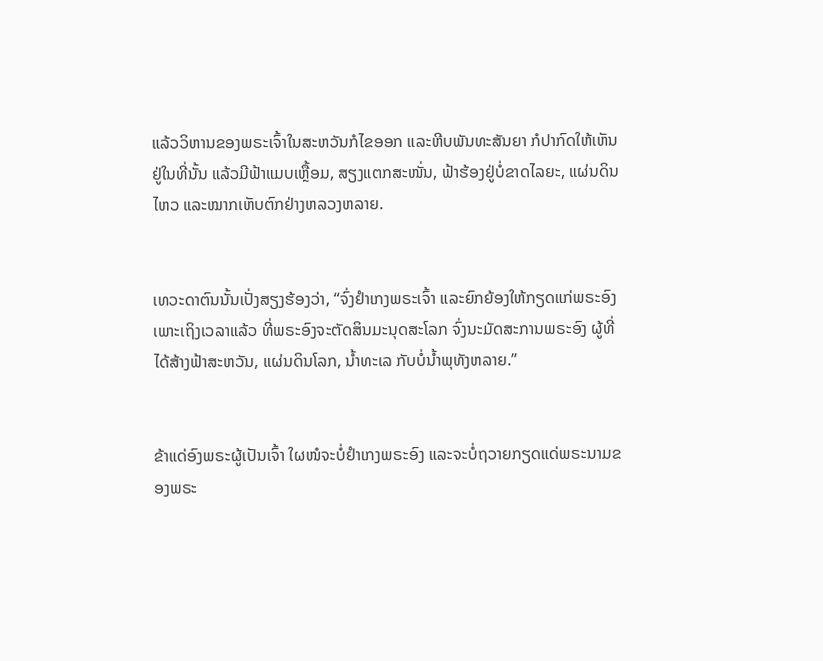ແລ້ວວິຫານຂອງພຣະເຈົ້າໃນສະຫວັນກໍໄຂອອກ ແລະຫີບພັນທະສັນຍາ ກໍປາກົດໃຫ້ເຫັນຢູ່ໃນທີ່ນັ້ນ ແລ້ວມີຟ້າແມບເຫຼື້ອມ, ສຽງແຕກສະໜັ່ນ, ຟ້າຮ້ອງຢູ່ບໍ່ຂາດໄລຍະ, ແຜ່ນດິນໄຫວ ແລະໝາກເຫັບຕົກຢ່າງຫລວງຫລາຍ.


ເທວະດາຕົນນັ້ນເປັ່ງສຽງຮ້ອງວ່າ, “ຈົ່ງຢຳເກງພຣະເຈົ້າ ແລະຍົກຍ້ອງໃຫ້ກຽດແກ່ພຣະອົງ ເພາະເຖິງເວລາແລ້ວ ທີ່ພຣະອົງຈະຕັດສິນມະນຸດສະໂລກ ຈົ່ງນະມັດສະການພຣະອົງ ຜູ້ທີ່ໄດ້ສ້າງຟ້າສະຫວັນ, ແຜ່ນດິນໂລກ, ນໍ້າທະເລ ກັບບໍ່ນໍ້າພຸທັງຫລາຍ.”


ຂ້າແດ່ອົງພຣະຜູ້ເປັນເຈົ້າ ໃຜໜໍຈະບໍ່ຢຳເກງພຣະອົງ ແລະຈະບໍ່ຖວາຍກຽດແດ່ພຣະນາມຂອງພຣະ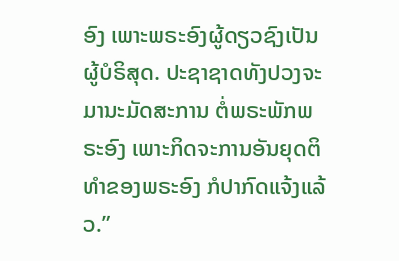ອົງ ເພາະພຣະອົງຜູ້ດຽວຊົງເປັນຜູ້ບໍຣິສຸດ. ປະຊາຊາດທັງປວງຈະມານະມັດສະການ ຕໍ່ພຣະພັກພຣະອົງ ເພາະກິດຈະການອັນຍຸດຕິທຳຂອງພຣະອົງ ກໍປາກົດແຈ້ງແລ້ວ.”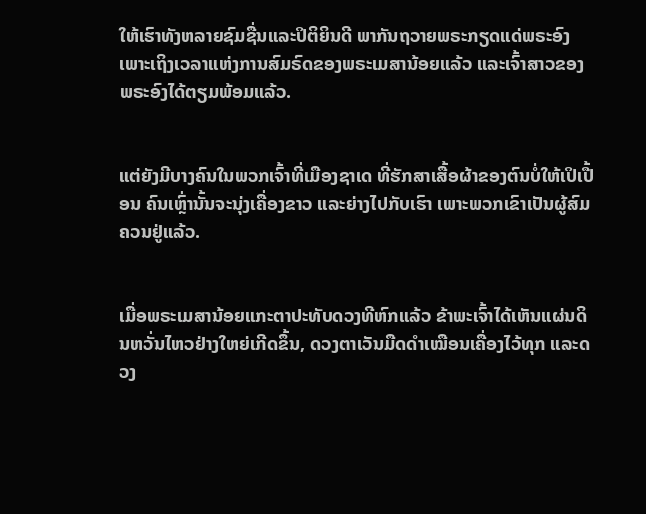ໃຫ້ເຮົາທັງຫລາຍຊົມຊື່ນແລະປິຕິຍິນດີ ພາກັນຖວາຍພຣະກຽດແດ່ພຣະອົງ ເພາະເຖິງເວລາແຫ່ງການສົມຣົດຂອງພຣະເມສານ້ອຍແລ້ວ ແລະເຈົ້າສາວຂອງພຣະອົງໄດ້ຕຽມພ້ອມແລ້ວ.


ແຕ່ຍັງມີບາງຄົນໃນພວກເຈົ້າທີ່ເມືອງຊາເດ ທີ່ຮັກສາເສື້ອຜ້າຂອງຕົນບໍ່ໃຫ້ເປິເປື້ອນ ຄົນເຫຼົ່ານັ້ນຈະນຸ່ງເຄື່ອງຂາວ ແລະຍ່າງໄປກັບເຮົາ ເພາະພວກເຂົາເປັນຜູ້ສົມຄວນຢູ່ແລ້ວ.


ເມື່ອພຣະເມສານ້ອຍແກະຕາປະທັບດວງທີຫົກແລ້ວ ຂ້າພະເຈົ້າໄດ້ເຫັນແຜ່ນດິນຫວັ່ນໄຫວຢ່າງໃຫຍ່ເກີດຂຶ້ນ, ດວງຕາເວັນມືດດຳເໝືອນເຄື່ອງໄວ້ທຸກ ແລະດວງ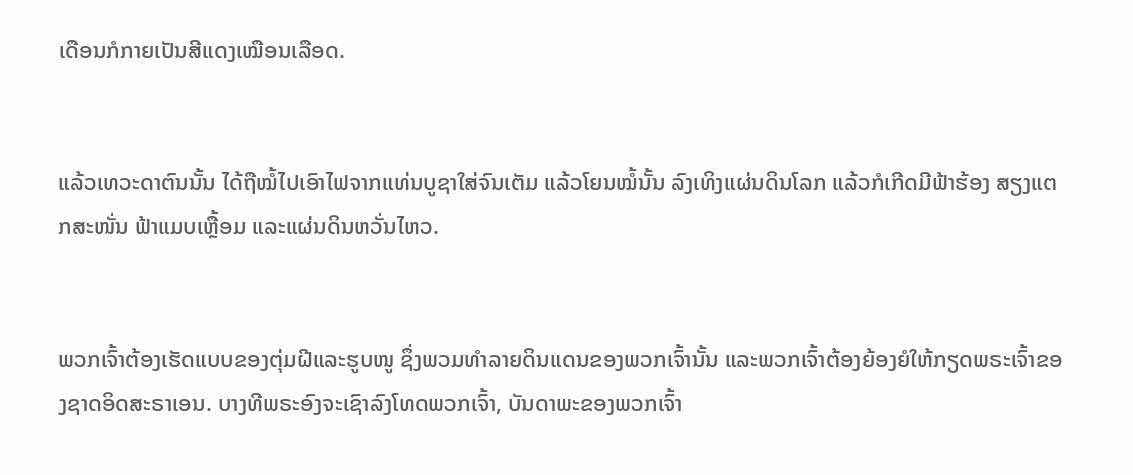ເດືອນກໍກາຍເປັນສີແດງເໝືອນເລືອດ.


ແລ້ວເທວະດາຕົນນັ້ນ ໄດ້ຖືໝໍ້ໄປເອົາໄຟຈາກແທ່ນບູຊາໃສ່ຈົນເຕັມ ແລ້ວໂຍນໝໍ້ນັ້ນ ລົງເທິງແຜ່ນດິນໂລກ ແລ້ວກໍເກີດມີຟ້າຮ້ອງ ສຽງແຕກສະໜັ່ນ ຟ້າແມບເຫຼື້ອມ ແລະແຜ່ນດິນຫວັ່ນໄຫວ.


ພວກເຈົ້າຕ້ອງເຮັດແບບຂອງຕຸ່ມຝີແລະຮູບໜູ ຊຶ່ງພວມທຳລາຍດິນແດນຂອງພວກເຈົ້ານັ້ນ ແລະພວກເຈົ້າຕ້ອງຍ້ອງຍໍໃຫ້ກຽດພຣະເຈົ້າຂອງຊາດອິດສະຣາເອນ. ບາງທີພຣະອົງຈະເຊົາລົງໂທດພວກເຈົ້າ, ບັນດາພະຂອງພວກເຈົ້າ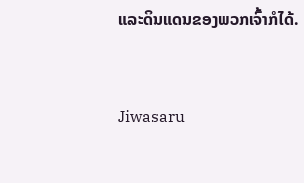ແລະດິນແດນຂອງພວກເຈົ້າກໍໄດ້.


Jiwasaru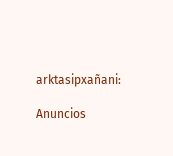arktasipxañani:

Anuncios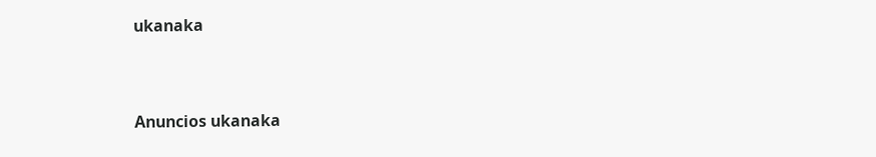ukanaka


Anuncios ukanaka